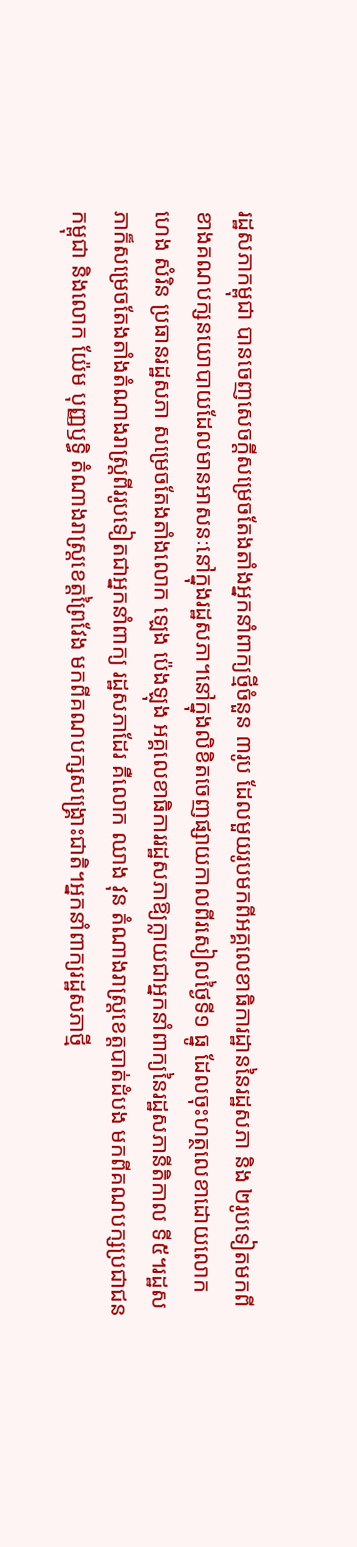រដ្ឋសភាកម្ពុជា បានចេញសេចក្ដីសម្រេចតែងតាំងអ្នកនាំពាក្យថ្មីចំនួន ៣រូប ដែលមួយរូបមកពីអគ្គលេខាធិការដ្ឋាននៃរដ្ឋសភា និង ២រូបទៀតមកពីខាងគណបក្សនយោបាយដែលមានអាសនៈនៅក្នុងរដ្ឋសភា។នៅក្នុងលិខិតចេញផ្សាយកាលពីរសៀលថ្ងៃទី១ ធ្នូ ដែលចុះហត្ថលេខាដោយលោក ហេង សំរិន ប្រធានរដ្ឋសភា សម្រេចតែងតាំងលោក ឡេង ប៉េងឡុង អគ្គលេខាធិការរដ្ឋសភាឱ្យក្លាយជាអ្នកនាំពាក្យនៃរដ្ឋសភានីតិកាល ទី៥។រដ្ឋសភាក៏សម្រេចតែងតាំងតំណាងរាស្ត្រពីររូបទៀតជាអ្នកនាំពាក្យ រដ្ឋសភាដែរ គឺលោក ឈាង វុន តំណាងរាស្ត្រខេត្តបាត់ដំបង មកពីគណបក្សប្រជាជនកម្ពុជា និងលោក យ៉ែម បុញ្ញឫទ្ធិ តំណាងរាស្ត្រខេត្តព្រៃវែង មកពីគណបក្សសង្គ្រោះជាតិ។អ្នកនាំពាក្យរដ្ឋសភាថ្មី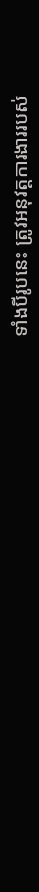ទាំងបីរូបនេះ ត្រូវអនុវត្តការងាររបស់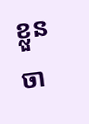ខ្លួនចា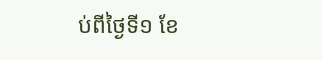ប់ពីថ្ងៃទី១ ខែ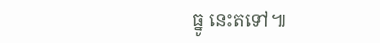ធ្នូ នេះតទៅ៕